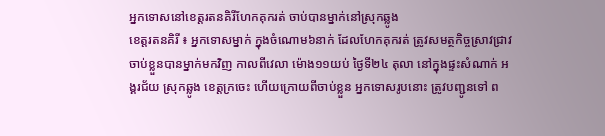អ្នកទោសនៅខេត្តរតនគិរីហែកគុករត់ ចាប់បានម្នាក់នៅស្រុកឆ្លូង
ខេត្តរតនគិរី ៖ អ្នកទោសម្នាក់ ក្នុងចំណោម៦នាក់ ដែលហែកគុករត់ ត្រូវសមត្ថកិច្ចស្រាវជ្រាវ ចាប់ខ្លួនបានម្នាក់មកវិញ កាលពីវេលា ម៉ោង១១យប់ ថ្ងៃទី២៤ តុលា នៅក្នុងផ្ទះសំណាក់ អង្គរជ័យ ស្រុកឆ្លូង ខេត្តក្រចេះ ហើយក្រោយពីចាប់ខ្លួន អ្នកទោសរូបនោះ ត្រូវបញ្ជូនទៅ ព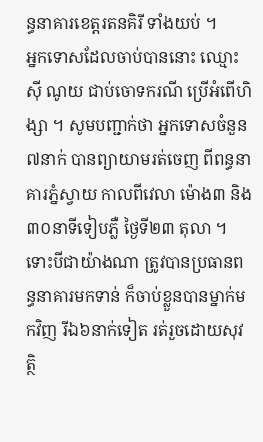ន្ធនាគារខេត្តរតនគិរី ទាំងយប់ ។
អ្នកទោសដែលចាប់បាននោះ ឈ្មោះ ស៊ី ណូយ ជាប់ចោទករណី ប្រើអំពើហិង្សា ។ សូមបញ្ជាក់ថា អ្នកទោសចំនួន៧នាក់ បានព្យាយាមរត់ចេញ ពីពន្ធនាគារភ្នំស្វាយ កាលពីវេលា ម៉ោង៣ និង៣០នាទីទៀបភ្លឺ ថ្ងៃទី២៣ តុលា ។ ទោះបីជាយ៉ាងណា ត្រូវបានប្រធានពន្ធនាគារមកទាន់ ក៏ចាប់ខ្លួនបានម្នាក់មកវិញ រីឯ៦នាក់ទៀត រត់រួចដោយសុវត្ថិ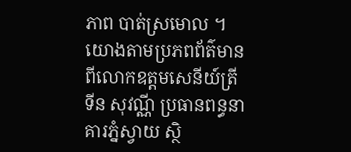ភាព បាត់ស្រមោល ។
យោងតាមប្រភពព័ត៌មាន ពីលោកឧត្តមសេនីយ៍ត្រី ទីន សុវណ្ណី ប្រធានពន្ធនាគារភ្នំស្វាយ ស្ថិ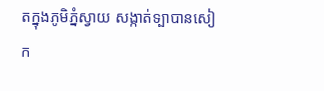តក្នុងភូមិភ្នំស្វាយ សង្កាត់ទ្បាបានសៀក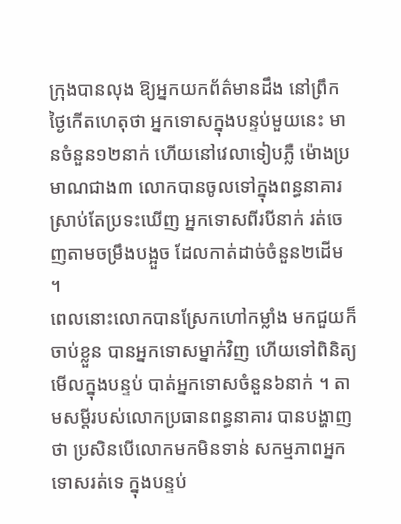ក្រុងបានលុង ឱ្យអ្នកយកព័ត៌មានដឹង នៅព្រឹកថ្ងៃកើតហេតុថា អ្នកទោសក្នុងបន្ទប់មួយនេះ មានចំនួន១២នាក់ ហើយនៅវេលាទៀបភ្លឺ ម៉ោងប្រមាណជាង៣ លោកបានចូលទៅក្នុងពន្ធនាគារ ស្រាប់តែប្រទះឃើញ អ្នកទោសពីរបីនាក់ រត់ចេញតាមចម្រឹងបង្អួច ដែលកាត់ដាច់ចំនួន២ដើម ។
ពេលនោះលោកបានស្រែកហៅកម្លាំង មកជួយក៏ចាប់ខ្លួន បានអ្នកទោសម្នាក់វិញ ហើយទៅពិនិត្យមើលក្នុងបន្ទប់ បាត់អ្នកទោសចំនួន៦នាក់ ។ តាមសម្តីរបស់លោកប្រធានពន្ធនាគារ បានបង្ហាញថា ប្រសិនបើលោកមកមិនទាន់ សកម្មភាពអ្នកទោសរត់ទេ ក្នុងបន្ទប់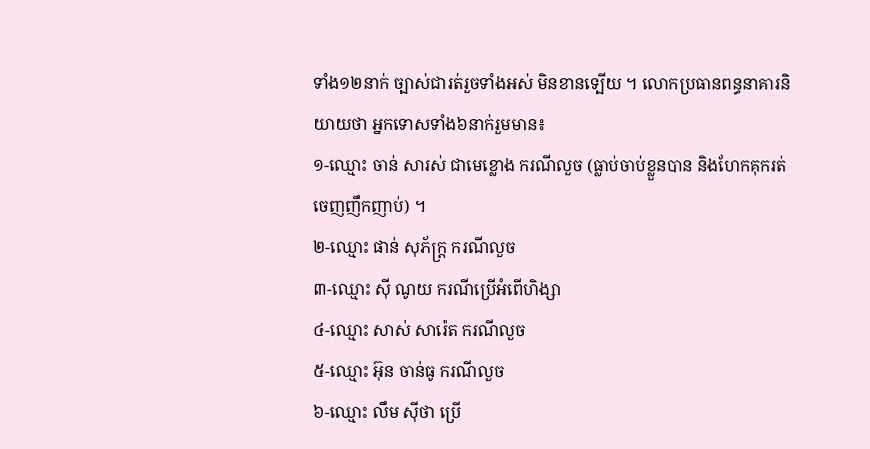ទាំង១២នាក់ ច្បាស់ជារត់រួចទាំងអស់ មិនខានទ្បើយ ។ លោកប្រធានពន្ធនាគារនិយាយថា អ្នកទោសទាំង៦នាក់រួមមាន៖
១-ឈ្មោះ ចាន់ សារស់ ជាមេខ្លោង ករណីលួច (ធ្លាប់ចាប់ខ្លួនបាន និងហែកគុករត់ចេញញឹកញាប់) ។
២-ឈ្មោះ ផាន់ សុភ័ក្ត្រ ករណីលួច
៣-ឈ្មោះ ស៊ី ណូយ ករណីប្រើអំពើហិង្សា
៤-ឈ្មោះ សាស់ សារ៉េត ករណីលួច
៥-ឈ្មោះ អ៊ុន ចាន់ធូ ករណីលួច
៦-ឈ្មោះ លឹម ស៊ីថា ប្រើ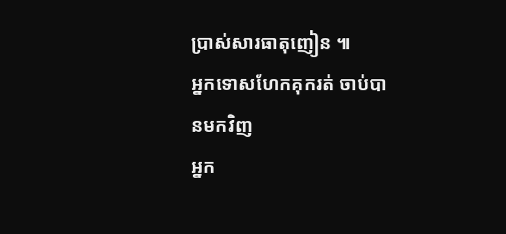ប្រាស់សារធាតុញៀន ៕
អ្នកទោសហែកគុករត់ ចាប់បានមកវិញ
អ្នក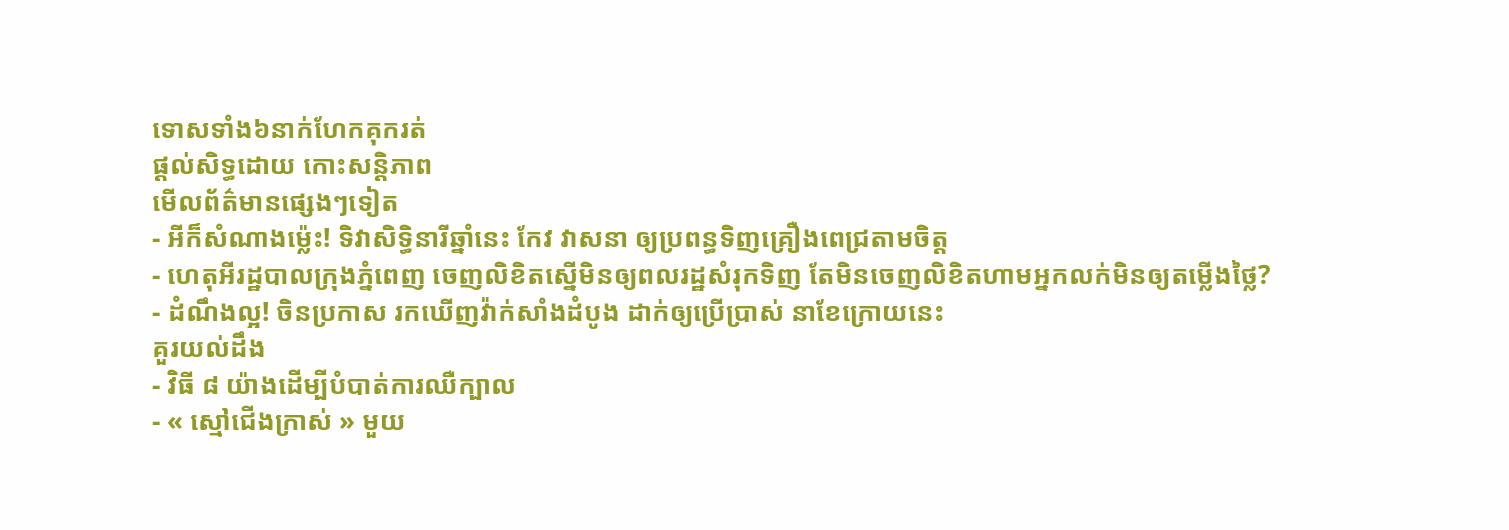ទោសទាំង៦នាក់ហែកគុករត់
ផ្តល់សិទ្ធដោយ កោះសន្តិភាព
មើលព័ត៌មានផ្សេងៗទៀត
- អីក៏សំណាងម្ល៉េះ! ទិវាសិទ្ធិនារីឆ្នាំនេះ កែវ វាសនា ឲ្យប្រពន្ធទិញគ្រឿងពេជ្រតាមចិត្ត
- ហេតុអីរដ្ឋបាលក្រុងភ្នំពេញ ចេញលិខិតស្នើមិនឲ្យពលរដ្ឋសំរុកទិញ តែមិនចេញលិខិតហាមអ្នកលក់មិនឲ្យតម្លើងថ្លៃ?
- ដំណឹងល្អ! ចិនប្រកាស រកឃើញវ៉ាក់សាំងដំបូង ដាក់ឲ្យប្រើប្រាស់ នាខែក្រោយនេះ
គួរយល់ដឹង
- វិធី ៨ យ៉ាងដើម្បីបំបាត់ការឈឺក្បាល
- « ស្មៅជើងក្រាស់ » មួយ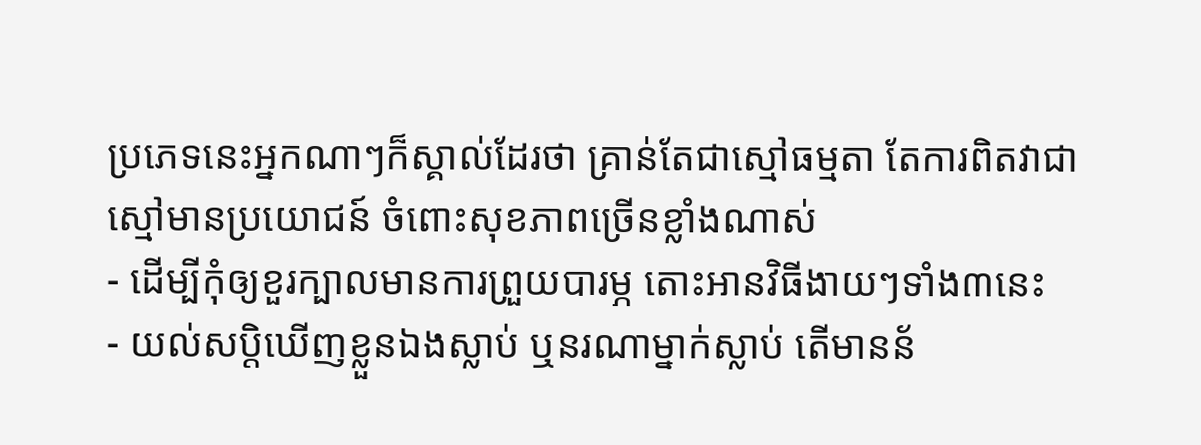ប្រភេទនេះអ្នកណាៗក៏ស្គាល់ដែរថា គ្រាន់តែជាស្មៅធម្មតា តែការពិតវាជាស្មៅមានប្រយោជន៍ ចំពោះសុខភាពច្រើនខ្លាំងណាស់
- ដើម្បីកុំឲ្យខួរក្បាលមានការព្រួយបារម្ភ តោះអានវិធីងាយៗទាំង៣នេះ
- យល់សប្តិឃើញខ្លួនឯងស្លាប់ ឬនរណាម្នាក់ស្លាប់ តើមានន័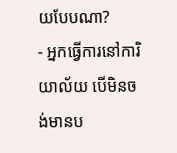យបែបណា?
- អ្នកធ្វើការនៅការិយាល័យ បើមិនចង់មានប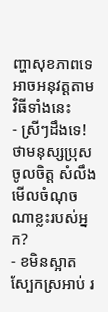ញ្ហាសុខភាពទេ អាចអនុវត្តតាមវិធីទាំងនេះ
- ស្រីៗដឹងទេ! ថាមនុស្សប្រុសចូលចិត្ត សំលឹងមើលចំណុចណាខ្លះរបស់អ្នក?
- ខមិនស្អាត ស្បែកស្រអាប់ រ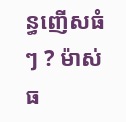ន្ធញើសធំៗ ? ម៉ាស់ធ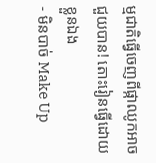ម្មជាតិធ្វើចេញពីផ្កាឈូកអាចជួយបាន! តោះរៀនធ្វើដោយខ្លួនឯង
- មិនបាច់ Make Up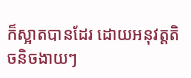ក៏ស្អាតបានដែរ ដោយអនុវត្តតិចនិចងាយៗ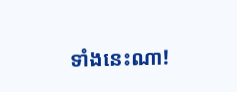ទាំងនេះណា!